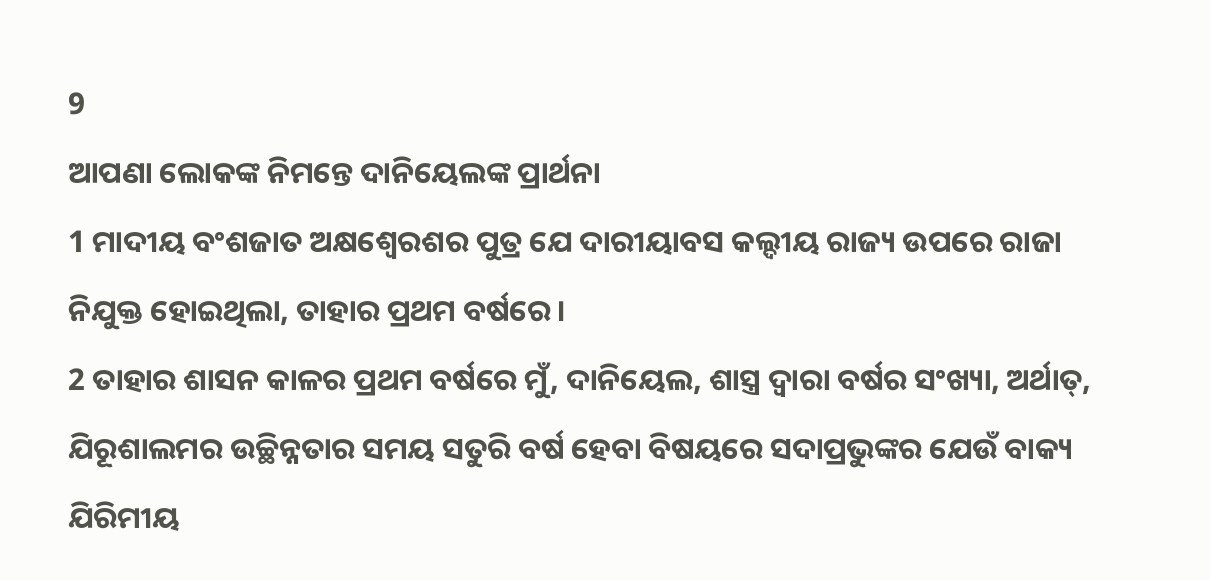9
ଆପଣା ଲୋକଙ୍କ ନିମନ୍ତେ ଦାନିୟେଲଙ୍କ ପ୍ରାର୍ଥନା
1 ମାଦୀୟ ବଂଶଜାତ ଅକ୍ଷଶ୍ୱେରଶର ପୁତ୍ର ଯେ ଦାରୀୟାବସ କଲ୍ଦୀୟ ରାଜ୍ୟ ଉପରେ ରାଜା ନିଯୁକ୍ତ ହୋଇଥିଲା, ତାହାର ପ୍ରଥମ ବର୍ଷରେ।
2 ତାହାର ଶାସନ କାଳର ପ୍ରଥମ ବର୍ଷରେ ମୁଁ, ଦାନିୟେଲ, ଶାସ୍ତ୍ର ଦ୍ୱାରା ବର୍ଷର ସଂଖ୍ୟା, ଅର୍ଥାତ୍, ଯିରୂଶାଲମର ଉଚ୍ଛିନ୍ନତାର ସମୟ ସତୁରି ବର୍ଷ ହେବା ବିଷୟରେ ସଦାପ୍ରଭୁଙ୍କର ଯେଉଁ ବାକ୍ୟ ଯିରିମୀୟ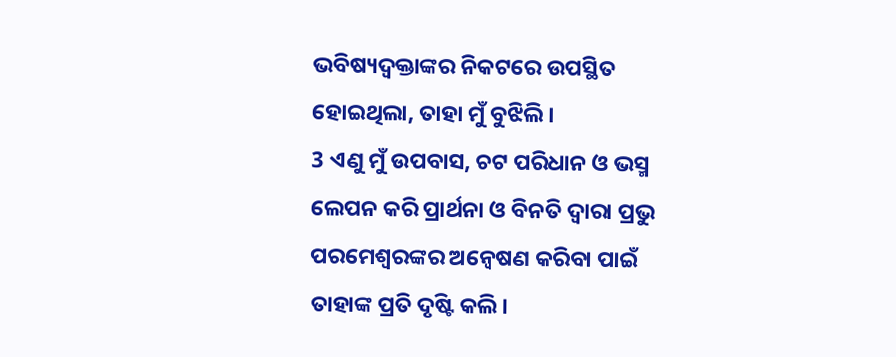ଭବିଷ୍ୟଦ୍ବକ୍ତାଙ୍କର ନିକଟରେ ଉପସ୍ଥିତ ହୋଇଥିଲା, ତାହା ମୁଁ ବୁଝିଲି।
3 ଏଣୁ ମୁଁ ଉପବାସ, ଚଟ ପରିଧାନ ଓ ଭସ୍ମ ଲେପନ କରି ପ୍ରାର୍ଥନା ଓ ବିନତି ଦ୍ୱାରା ପ୍ରଭୁ ପରମେଶ୍ୱରଙ୍କର ଅନ୍ଵେଷଣ କରିବା ପାଇଁ ତାହାଙ୍କ ପ୍ରତି ଦୃଷ୍ଟି କଲି।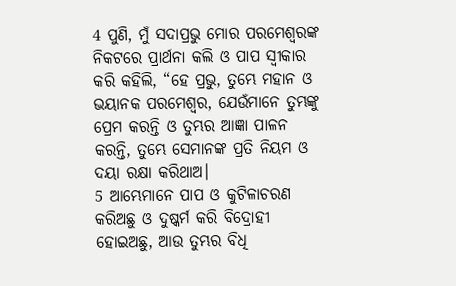4 ପୁଣି, ମୁଁ ସଦାପ୍ରଭୁ ମୋର ପରମେଶ୍ୱରଙ୍କ ନିକଟରେ ପ୍ରାର୍ଥନା କଲି ଓ ପାପ ସ୍ୱୀକାର କରି କହିଲି, “ହେ ପ୍ରଭୁ, ତୁମ୍ଭେ ମହାନ ଓ ଭୟାନକ ପରମେଶ୍ୱର, ଯେଉଁମାନେ ତୁମ୍ଭଙ୍କୁ ପ୍ରେମ କରନ୍ତି ଓ ତୁମ୍ଭର ଆଜ୍ଞା ପାଳନ କରନ୍ତି, ତୁମ୍ଭେ ସେମାନଙ୍କ ପ୍ରତି ନିୟମ ଓ ଦୟା ରକ୍ଷା କରିଥାଅ।
5 ଆମ୍ଭେମାନେ ପାପ ଓ କୁଟିଳାଚରଣ କରିଅଛୁ ଓ ଦୁଷ୍କର୍ମ କରି ବିଦ୍ରୋହୀ ହୋଇଅଛୁ, ଆଉ ତୁମ୍ଭର ବିଧି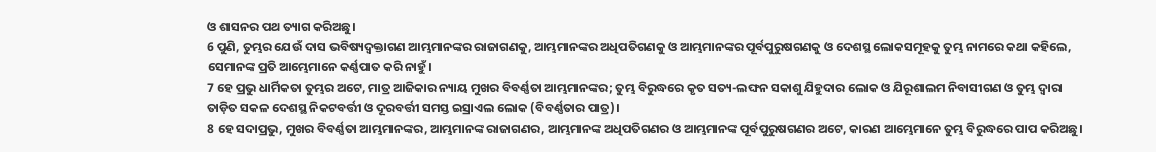ଓ ଶାସନର ପଥ ତ୍ୟାଗ କରିଅଛୁ।
6 ପୁଣି, ତୁମ୍ଭର ଯେଉଁ ଦାସ ଭବିଷ୍ୟଦ୍ବକ୍ତାଗଣ ଆମ୍ଭମାନଙ୍କର ରାଜାଗଣକୁ, ଆମ୍ଭମାନଙ୍କର ଅଧିପତିଗଣକୁ ଓ ଆମ୍ଭମାନଙ୍କର ପୂର୍ବପୁରୁଷଗଣକୁ ଓ ଦେଶସ୍ଥ ଲୋକସମୂହକୁ ତୁମ୍ଭ ନାମରେ କଥା କହିଲେ, ସେମାନଙ୍କ ପ୍ରତି ଆମ୍ଭେମାନେ କର୍ଣ୍ଣପାତ କରି ନାହୁଁ।
7 ହେ ପ୍ରଭୁ ଧାର୍ମିକତା ତୁମ୍ଭର ଅଟେ, ମାତ୍ର ଆଜିକାର ନ୍ୟାୟ ମୁଖର ବିବର୍ଣ୍ଣତା ଆମ୍ଭମାନଙ୍କର; ତୁମ୍ଭ ବିରୁଦ୍ଧରେ କୃତ ସତ୍ୟ-ଲଙ୍ଘନ ସକାଶୁ ଯିହୁଦାର ଲୋକ ଓ ଯିରୂଶାଲମ ନିବାସୀଗଣ ଓ ତୁମ୍ଭ ଦ୍ୱାରା ତାଡ଼ିତ ସକଳ ଦେଶସ୍ଥ ନିକଟବର୍ତ୍ତୀ ଓ ଦୂରବର୍ତ୍ତୀ ସମସ୍ତ ଇସ୍ରାଏଲ ଲୋକ (ବିବର୍ଣ୍ଣତାର ପାତ୍ର)।
8 ହେ ସଦାପ୍ରଭୁ, ମୁଖର ବିବର୍ଣ୍ଣତା ଆମ୍ଭମାନଙ୍କର, ଆମ୍ଭମାନଙ୍କ ରାଜାଗଣର, ଆମ୍ଭମାନଙ୍କ ଅଧିପତିଗଣର ଓ ଆମ୍ଭମାନଙ୍କ ପୂର୍ବପୁରୁଷଗଣର ଅଟେ, କାରଣ ଆମ୍ଭେମାନେ ତୁମ୍ଭ ବିରୁଦ୍ଧରେ ପାପ କରିଅଛୁ।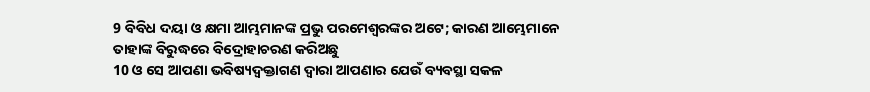9 ବିବିଧ ଦୟା ଓ କ୍ଷମା ଆମ୍ଭମାନଙ୍କ ପ୍ରଭୁ ପରମେଶ୍ୱରଙ୍କର ଅଟେ; କାରଣ ଆମ୍ଭେମାନେ ତାହାଙ୍କ ବିରୁଦ୍ଧରେ ବିଦ୍ରୋହାଚରଣ କରିଅଛୁ
10 ଓ ସେ ଆପଣା ଭବିଷ୍ୟଦ୍ବକ୍ତାଗଣ ଦ୍ୱାରା ଆପଣାର ଯେଉଁ ବ୍ୟବସ୍ଥା ସକଳ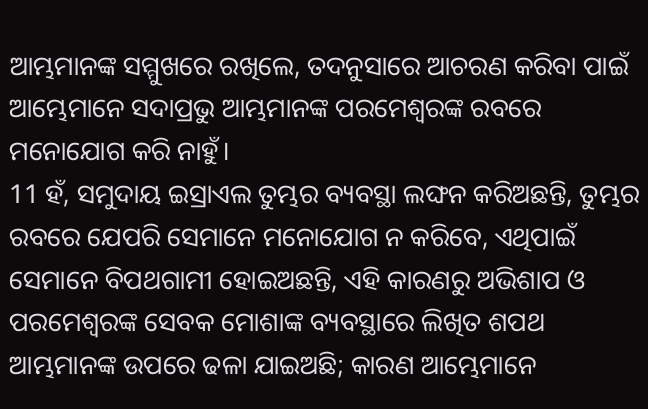ଆମ୍ଭମାନଙ୍କ ସମ୍ମୁଖରେ ରଖିଲେ, ତଦନୁସାରେ ଆଚରଣ କରିବା ପାଇଁ ଆମ୍ଭେମାନେ ସଦାପ୍ରଭୁ ଆମ୍ଭମାନଙ୍କ ପରମେଶ୍ୱରଙ୍କ ରବରେ ମନୋଯୋଗ କରି ନାହୁଁ।
11 ହଁ, ସମୁଦାୟ ଇସ୍ରାଏଲ ତୁମ୍ଭର ବ୍ୟବସ୍ଥା ଲଙ୍ଘନ କରିଅଛନ୍ତି, ତୁମ୍ଭର ରବରେ ଯେପରି ସେମାନେ ମନୋଯୋଗ ନ କରିବେ, ଏଥିପାଇଁ ସେମାନେ ବିପଥଗାମୀ ହୋଇଅଛନ୍ତି, ଏହି କାରଣରୁ ଅଭିଶାପ ଓ ପରମେଶ୍ୱରଙ୍କ ସେବକ ମୋଶାଙ୍କ ବ୍ୟବସ୍ଥାରେ ଲିଖିତ ଶପଥ ଆମ୍ଭମାନଙ୍କ ଉପରେ ଢଳା ଯାଇଅଛି; କାରଣ ଆମ୍ଭେମାନେ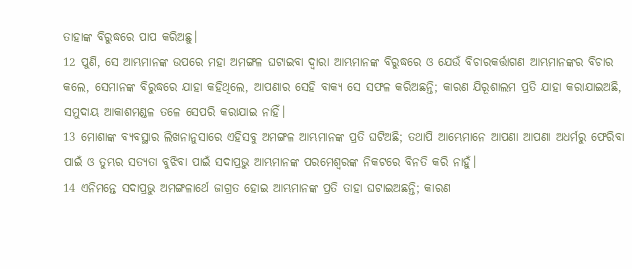ତାହାଙ୍କ ବିରୁଦ୍ଧରେ ପାପ କରିଅଛୁ।
12 ପୁଣି, ସେ ଆମ୍ଭମାନଙ୍କ ଉପରେ ମହା ଅମଙ୍ଗଳ ଘଟାଇବା ଦ୍ୱାରା ଆମ୍ଭମାନଙ୍କ ବିରୁଦ୍ଧରେ ଓ ଯେଉଁ ବିଚାରକର୍ତ୍ତାଗଣ ଆମ୍ଭମାନଙ୍କର ବିଚାର କଲେ, ସେମାନଙ୍କ ବିରୁଦ୍ଧରେ ଯାହା କହିଥିଲେ, ଆପଣାର ସେହି ବାକ୍ୟ ସେ ସଫଳ କରିଅଛନ୍ତି; କାରଣ ଯିରୂଶାଲମ ପ୍ରତି ଯାହା କରାଯାଇଅଛି, ସମୁଦାୟ ଆକାଶମଣ୍ଡଳ ତଳେ ସେପରି କରାଯାଇ ନାହିଁ।
13 ମୋଶାଙ୍କ ବ୍ୟବସ୍ଥାର ଲିଖନାନୁସାରେ ଏହିସବୁ ଅମଙ୍ଗଳ ଆମ୍ଭମାନଙ୍କ ପ୍ରତି ଘଟିଅଛି; ତଥାପି ଆମ୍ଭେମାନେ ଆପଣା ଆପଣା ଅଧର୍ମରୁ ଫେରିବା ପାଇଁ ଓ ତୁମ୍ଭର ସତ୍ୟତା ବୁଝିବା ପାଇଁ ସଦାପ୍ରଭୁ ଆମ୍ଭମାନଙ୍କ ପରମେଶ୍ୱରଙ୍କ ନିକଟରେ ବିନତି କରି ନାହୁଁ।
14 ଏନିମନ୍ତେ ସଦାପ୍ରଭୁ ଅମଙ୍ଗଳାର୍ଥେ ଜାଗ୍ରତ ହୋଇ ଆମ୍ଭମାନଙ୍କ ପ୍ରତି ତାହା ଘଟାଇଅଛନ୍ତି; କାରଣ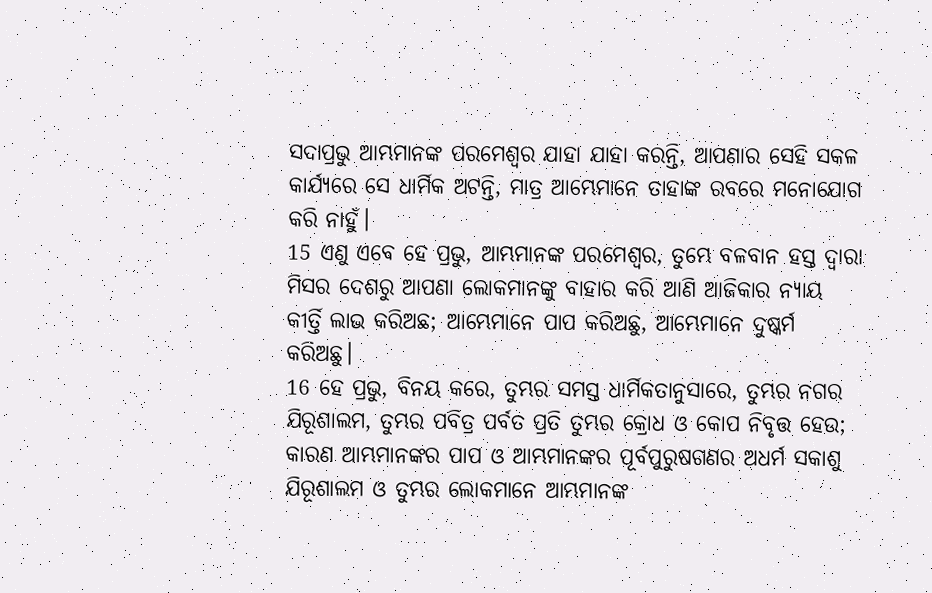ସଦାପ୍ରଭୁ ଆମ୍ଭମାନଙ୍କ ପରମେଶ୍ୱର ଯାହା ଯାହା କରନ୍ତି, ଆପଣାର ସେହି ସକଳ କାର୍ଯ୍ୟରେ ସେ ଧାର୍ମିକ ଅଟନ୍ତି, ମାତ୍ର ଆମ୍ଭେମାନେ ତାହାଙ୍କ ରବରେ ମନୋଯୋଗ କରି ନାହୁଁ।
15 ଏଣୁ ଏବେ ହେ ପ୍ରଭୁ, ଆମ୍ଭମାନଙ୍କ ପରମେଶ୍ୱର, ତୁମ୍ଭେ ବଳବାନ ହସ୍ତ ଦ୍ୱାରା ମିସର ଦେଶରୁ ଆପଣା ଲୋକମାନଙ୍କୁ ବାହାର କରି ଆଣି ଆଜିକାର ନ୍ୟାୟ କୀର୍ତ୍ତି ଲାଭ କରିଅଛ; ଆମ୍ଭେମାନେ ପାପ କରିଅଛୁ, ଆମ୍ଭେମାନେ ଦୁଷ୍କର୍ମ କରିଅଛୁ।
16 ହେ ପ୍ରଭୁ, ବିନୟ କରେ, ତୁମ୍ଭର ସମସ୍ତ ଧାର୍ମିକତାନୁସାରେ, ତୁମ୍ଭର ନଗର ଯିରୂଶାଲମ, ତୁମ୍ଭର ପବିତ୍ର ପର୍ବତ ପ୍ରତି ତୁମ୍ଭର କ୍ରୋଧ ଓ କୋପ ନିବୃତ୍ତ ହେଉ; କାରଣ ଆମ୍ଭମାନଙ୍କର ପାପ ଓ ଆମ୍ଭମାନଙ୍କର ପୂର୍ବପୁରୁଷଗଣର ଅଧର୍ମ ସକାଶୁ ଯିରୂଶାଲମ ଓ ତୁମ୍ଭର ଲୋକମାନେ ଆମ୍ଭମାନଙ୍କ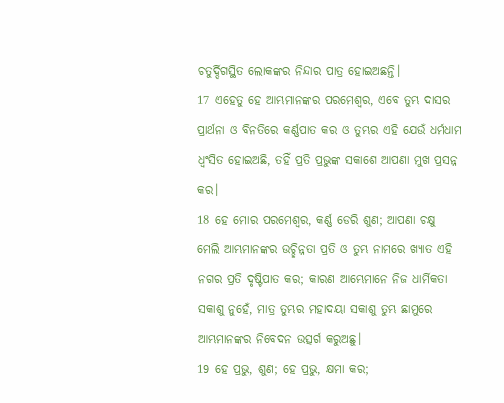ଚତୁର୍ଦ୍ଦିଗସ୍ଥିତ ଲୋକଙ୍କର ନିନ୍ଦାର ପାତ୍ର ହୋଇଅଛନ୍ତି।
17 ଏହେତୁ ହେ ଆମ୍ଭମାନଙ୍କର ପରମେଶ୍ୱର, ଏବେ ତୁମ୍ଭ ଦାସର ପ୍ରାର୍ଥନା ଓ ବିନତିରେ କର୍ଣ୍ଣପାତ କର ଓ ତୁମ୍ଭର ଏହି ଯେଉଁ ଧର୍ମଧାମ ଧ୍ୱଂସିତ ହୋଇଅଛି, ତହିଁ ପ୍ରତି ପ୍ରଭୁଙ୍କ ସକାଶେ ଆପଣା ମୁଖ ପ୍ରସନ୍ନ କର।
18 ହେ ମୋର ପରମେଶ୍ୱର, କର୍ଣ୍ଣ ଡେରି ଶୁଣ; ଆପଣା ଚକ୍ଷୁ ମେଲି ଆମ୍ଭମାନଙ୍କର ଉଚ୍ଛିନ୍ନତା ପ୍ରତି ଓ ତୁମ୍ଭ ନାମରେ ଖ୍ୟାତ ଏହି ନଗର ପ୍ରତି ଦୃଷ୍ଟିପାତ କର; କାରଣ ଆମ୍ଭେମାନେ ନିଜ ଧାର୍ମିକତା ସକାଶୁ ନୁହେଁ, ମାତ୍ର ତୁମ୍ଭର ମହାଦୟା ସକାଶୁ ତୁମ୍ଭ ଛାମୁରେ ଆମ୍ଭମାନଙ୍କର ନିବେଦନ ଉତ୍ସର୍ଗ କରୁଅଛୁ।
19 ହେ ପ୍ରଭୁ, ଶୁଣ; ହେ ପ୍ରଭୁ, କ୍ଷମା କର;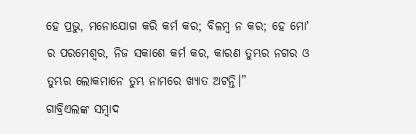ହେ ପ୍ରଭୁ, ମନୋଯୋଗ କରି କର୍ମ କର; ବିଳମ୍ବ ନ କର; ହେ ମୋʼ ର ପରମେଶ୍ୱର, ନିଜ ସକାଶେ କର୍ମ କର, କାରଣ ତୁମ୍ଭର ନଗର ଓ ତୁମ୍ଭର ଲୋକମାନେ ତୁମ୍ଭ ନାମରେ ଖ୍ୟାତ ଅଟନ୍ତି।”
ଗାବ୍ରିଏଲଙ୍କ ସମ୍ବାଦ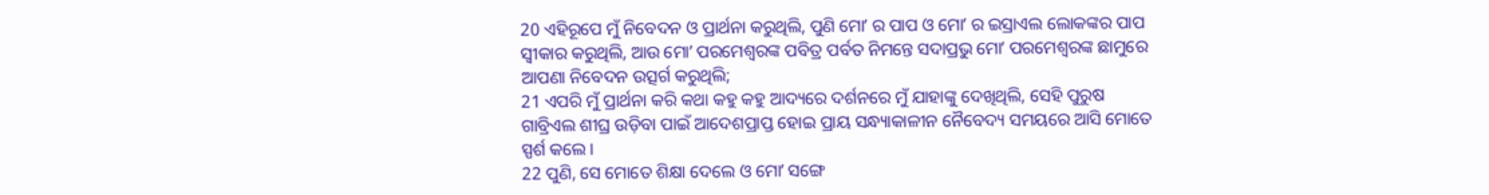20 ଏହିରୂପେ ମୁଁ ନିବେଦନ ଓ ପ୍ରାର୍ଥନା କରୁଥିଲି, ପୁଣି ମୋʼ ର ପାପ ଓ ମୋʼ ର ଇସ୍ରାଏଲ ଲୋକଙ୍କର ପାପ ସ୍ୱୀକାର କରୁଥିଲି, ଆଉ ମୋʼ ପରମେଶ୍ୱରଙ୍କ ପବିତ୍ର ପର୍ବତ ନିମନ୍ତେ ସଦାପ୍ରଭୁ ମୋʼ ପରମେଶ୍ୱରଙ୍କ ଛାମୁରେ ଆପଣା ନିବେଦନ ଉତ୍ସର୍ଗ କରୁଥିଲି;
21 ଏପରି ମୁଁ ପ୍ରାର୍ଥନା କରି କଥା କହୁ କହୁ ଆଦ୍ୟରେ ଦର୍ଶନରେ ମୁଁ ଯାହାଙ୍କୁ ଦେଖିଥିଲି, ସେହି ପୁରୁଷ ଗାବ୍ରିଏଲ ଶୀଘ୍ର ଉଡ଼ିବା ପାଇଁ ଆଦେଶପ୍ରାପ୍ତ ହୋଇ ପ୍ରାୟ ସନ୍ଧ୍ୟାକାଳୀନ ନୈବେଦ୍ୟ ସମୟରେ ଆସି ମୋତେ ସ୍ପର୍ଶ କଲେ।
22 ପୁଣି, ସେ ମୋତେ ଶିକ୍ଷା ଦେଲେ ଓ ମୋʼ ସଙ୍ଗେ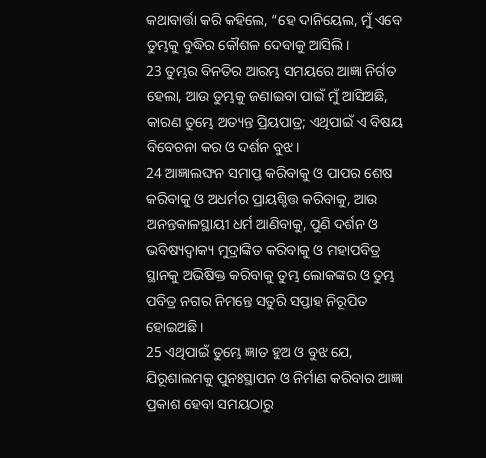କଥାବାର୍ତ୍ତା କରି କହିଲେ, “ହେ ଦାନିୟେଲ, ମୁଁ ଏବେ ତୁମ୍ଭକୁ ବୁଦ୍ଧିର କୌଶଳ ଦେବାକୁ ଆସିଲି।
23 ତୁମ୍ଭର ବିନତିର ଆରମ୍ଭ ସମୟରେ ଆଜ୍ଞା ନିର୍ଗତ ହେଲା, ଆଉ ତୁମ୍ଭକୁ ଜଣାଇବା ପାଇଁ ମୁଁ ଆସିଅଛି, କାରଣ ତୁମ୍ଭେ ଅତ୍ୟନ୍ତ ପ୍ରିୟପାତ୍ର; ଏଥିପାଇଁ ଏ ବିଷୟ ବିବେଚନା କର ଓ ଦର୍ଶନ ବୁଝ।
24 ଆଜ୍ଞାଲଙ୍ଘନ ସମାପ୍ତ କରିବାକୁ ଓ ପାପର ଶେଷ କରିବାକୁ ଓ ଅଧର୍ମର ପ୍ରାୟଶ୍ଚିତ୍ତ କରିବାକୁ, ଆଉ ଅନନ୍ତକାଳସ୍ଥାୟୀ ଧର୍ମ ଆଣିବାକୁ, ପୁଣି ଦର୍ଶନ ଓ ଭବିଷ୍ୟଦ୍ବାକ୍ୟ ମୁଦ୍ରାଙ୍କିତ କରିବାକୁ ଓ ମହାପବିତ୍ର ସ୍ଥାନକୁ ଅଭିଷିକ୍ତ କରିବାକୁ ତୁମ୍ଭ ଲୋକଙ୍କର ଓ ତୁମ୍ଭ ପବିତ୍ର ନଗର ନିମନ୍ତେ ସତୁରି ସପ୍ତାହ ନିରୂପିତ ହୋଇଅଛି।
25 ଏଥିପାଇଁ ତୁମ୍ଭେ ଜ୍ଞାତ ହୁଅ ଓ ବୁଝ ଯେ, ଯିରୂଶାଲମକୁ ପୁନଃସ୍ଥାପନ ଓ ନିର୍ମାଣ କରିବାର ଆଜ୍ଞା ପ୍ରକାଶ ହେବା ସମୟଠାରୁ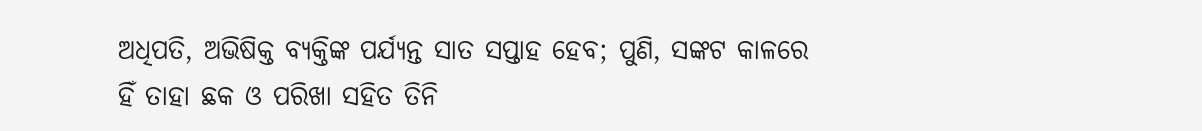ଅଧିପତି, ଅଭିଷିକ୍ତ ବ୍ୟକ୍ତିଙ୍କ ପର୍ଯ୍ୟନ୍ତ ସାତ ସପ୍ତାହ ହେବ; ପୁଣି, ସଙ୍କଟ କାଳରେ ହିଁ ତାହା ଛକ ଓ ପରିଖା ସହିତ ତିନି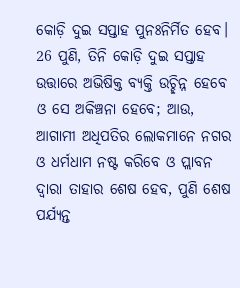କୋଡ଼ି ଦୁଇ ସପ୍ତାହ ପୁନଃନିର୍ମିତ ହେବ।
26 ପୁଣି, ତିନି କୋଡ଼ି ଦୁଇ ସପ୍ତାହ ଉତ୍ତାରେ ଅଭିଷିକ୍ତ ବ୍ୟକ୍ତି ଉଚ୍ଛିନ୍ନ ହେବେ ଓ ସେ ଅକିଞ୍ଚନା ହେବେ; ଆଉ, ଆଗାମୀ ଅଧିପତିର ଲୋକମାନେ ନଗର ଓ ଧର୍ମଧାମ ନଷ୍ଟ କରିବେ ଓ ପ୍ଲାବନ ଦ୍ୱାରା ତାହାର ଶେଷ ହେବ, ପୁଣି ଶେଷ ପର୍ଯ୍ୟନ୍ତ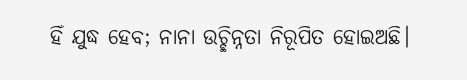ହିଁ ଯୁଦ୍ଧ ହେବ; ନାନା ଉଚ୍ଛିନ୍ନତା ନିରୂପିତ ହୋଇଅଛି।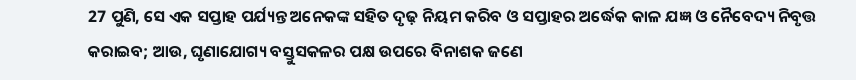27 ପୁଣି, ସେ ଏକ ସପ୍ତାହ ପର୍ଯ୍ୟନ୍ତ ଅନେକଙ୍କ ସହିତ ଦୃଢ଼ ନିୟମ କରିବ ଓ ସପ୍ତାହର ଅର୍ଦ୍ଧେକ କାଳ ଯଜ୍ଞ ଓ ନୈବେଦ୍ୟ ନିବୃତ୍ତ କରାଇବ; ଆଉ, ଘୃଣାଯୋଗ୍ୟ ବସ୍ତୁସକଳର ପକ୍ଷ ଉପରେ ବିନାଶକ ଜଣେ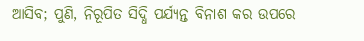ଆସିବ; ପୁଣି, ନିରୂପିତ ସିଦ୍ଧି ପର୍ଯ୍ୟନ୍ତ ବିନାଶ କର ଉପରେ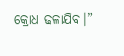କ୍ରୋଧ ଢଳାଯିବ।”